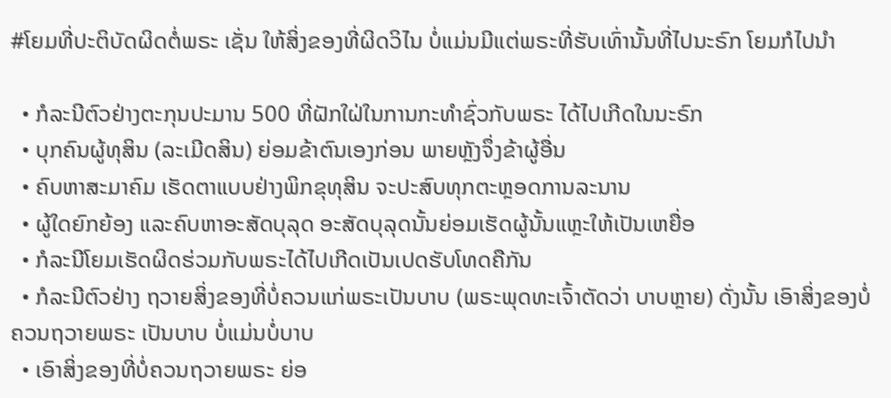#ໂຍມທີ່ປະຕິບັດຜິດຕໍ່ພຣະ ເຊັ່ນ ໃຫ້ສິ່ງຂອງທີ່ຜິດວິໄນ ບໍ່ແມ່ນມີແຕ່ພຣະທີ່ຮັບເທົ່ານັ້ນທີ່ໄປນະຣົກ ໂຍມກໍໄປນຳ

  • ກໍລະນີຕົວຢ່າງຕະກຸນປະມານ 500 ທີ່ຝັກໃຝ່ໃນການກະທຳຊົ່ວກັບພຣະ ໄດ້ໄປເກີດໃນນະຣົກ
  • ບຸກຄົນຜູ້ທຸສິນ (ລະເມີດສິນ) ຍ່ອມຂ້າຕົນເອງກ່ອນ ພາຍຫຼັງຈຶ່ງຂ້າຜູ້ອື່ນ
  • ຄົບຫາສະມາຄົມ ເຮັດຕາແບບຢ່າງພິກຂຸທຸສິນ ຈະປະສົບທຸກຕະຫຼອດການລະນານ
  • ຜູ້ໃດຍົກຍ້ອງ ແລະຄົບຫາອະສັດບຸລຸດ ອະສັດບຸລຸດນັ້ນຍ່ອມເຮັດຜູ້ນັ້ນແຫຼະໃຫ້ເປັນເຫຍື່ອ
  • ກໍລະນີໂຍມເຮັດຜິດຮ່ວມກັບພຣະໄດ້ໄປເກີດເປັນເປດຮັບໂທດຄືກັນ
  • ກໍລະນີຕົວຢ່າງ ຖວາຍສິ່ງຂອງທີ່ບໍ່ຄວນແກ່ພຣະເປັນບາບ (ພຣະພຸດທະເຈົ້າຕັດວ່າ ບາບຫຼາຍ) ດັ່ງນັ້ນ ເອົາສິ່ງຂອງບໍ່ຄວນຖວາຍພຣະ ເປັນບາບ ບໍ່ແມ່ນບໍ່ບາບ
  • ເອົາສິ່ງຂອງທີ່ບໍ່ຄວນຖວາຍພຣະ ຍ່ອ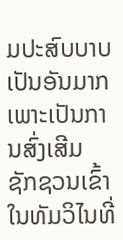ມປະສົບບາບເປັນອັນມາກ ເພາະເປັນການສົ່ງເສີມ ຊັກຊວນເຂົ້າໃນທັມວິໄນທີ່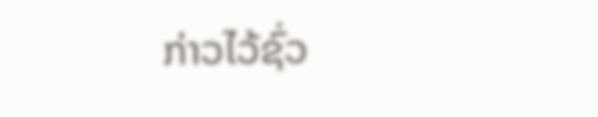ກ່າວໄວ້ຊົ່ວ